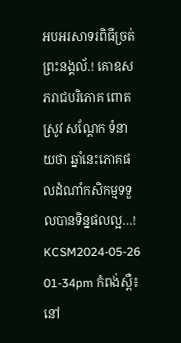អបអរសាទរពិធីច្រត់ព្រះនង្គល័.! គោឧសភរាជបរិភោគ ពោត ស្រូវ សណ្ដែក ទំនាយថា ឆ្នាំនេះភោគផលដំណាំកសិកម្មទទួលបានទិន្នផលល្អ…!
KCSM2024-05-26 01-34pm កំពង់ស្ពឺ៖ នៅ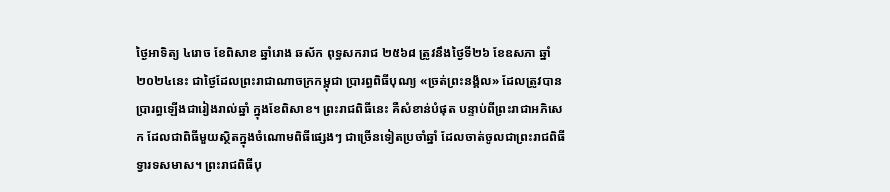ថ្ងៃអាទិត្យ ៤រោច ខែពិសាខ ឆ្នាំរោង ឆស័ក ពុទ្ធសករាជ ២៥៦៨ ត្រូវនឹងថ្ងៃទី២៦ ខែឧសភា ឆ្នាំ២០២៤នេះ ជាថ្ងៃដែលព្រះរាជាណាចក្រកម្ពុជា ប្រារព្ធពិធីបុណ្យ «ច្រត់ព្រះនង្គ័ល» ដែលត្រូវបានប្រារព្ធឡើងជារៀងរាល់ឆ្នាំ ក្នុងខែពិសាខ។ ព្រះរាជពិធីនេះ គឺសំខាន់បំផុត បន្ទាប់ពីព្រះរាជាអភិសេក ដែលជាពិធីមួយស្ថិតក្នុងចំណោមពិធីផ្សេងៗ ជាច្រើនទៀតប្រចាំឆ្នាំ ដែលចាត់ចូលជាព្រះរាជពិធីទ្វារទសមាស។ ព្រះរាជពិធីបុ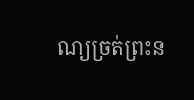ណ្យច្រត់ព្រះន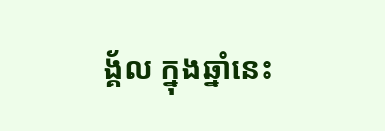ង្គ័ល ក្នុងឆ្នាំនេះ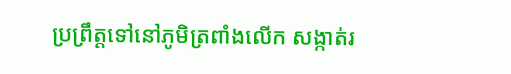ប្រព្រឹត្តទៅនៅភូមិត្រពាំងលើក សង្កាត់រ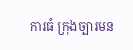ការធំ ក្រុងច្បារមន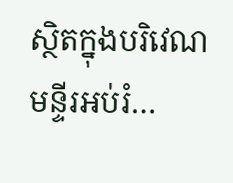ស្ថិតក្នុងបរិវេណមន្ទីរអប់រំ…